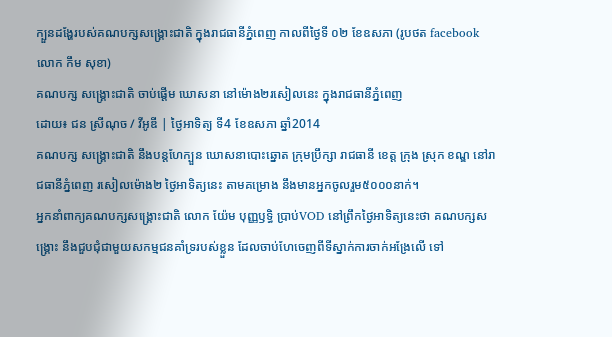ក្បួនដង្ហែរបស់គណបក្សសង្គ្រោះជាតិ ក្នុងរាជធានីភ្នំពេញ កាលពីថ្ងៃទី ០២ ខែឧសភា (រូបថត facebook លោក កឹម សុខា)
គណបក្ស សង្គ្រោះជាតិ ចាប់ផ្តើម ឃោសនា នៅម៉ោង២រសៀលនេះ ក្នុងរាជធានីភ្នំពេញ
ដោយ៖ ជន ស្រីណុច / វីអូឌី | ថ្ងៃអាទិត្យ ទី4 ខែឧសភា ឆ្នាំ2014
គណបក្ស សង្គ្រោះជាតិ នឹងបន្តហែក្បួន ឃោសនាបោះឆ្នោត ក្រុមប្រឹក្សា រាជធានី ខេត្ត ក្រុង ស្រុក ខណ្ឌ នៅរាជធានីភ្នំពេញ រសៀលម៉ោង២ ថ្ងៃអាទិត្យនេះ តាមគម្រោង នឹងមានអ្នកចូលរួម៥០០០នាក់។
អ្នកនាំពាក្យគណបក្សសង្គ្រោះជាតិ លោក យ៉ែម បុញ្ញឫទ្ធិ ប្រាប់VOD នៅព្រឹកថ្ងៃអាទិត្យនេះថា គណបក្សសង្គ្រោះ នឹងជួបជុំជាមួយសកម្មជនគាំទ្ររបស់ខ្លួន ដែលចាប់ហែចេញពីទីស្នាក់ការចាក់អង្រែលើ ទៅ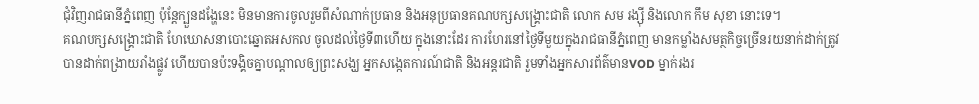ជុំវិញរាជធានីភ្នំពេញ ប៉ុន្តែក្បួនដង្ហែនេះ មិនមានការចូលរួមពីសំណាក់ប្រធាន និងអនុប្រធានគណបក្សសង្គ្រោះជាតិ លោក សម រង្ស៊ី និងលោក កឹម សុខា នោះទេ។
គណបក្សសង្គ្រោះជាតិ ហែឃោសនាបោះឆ្នោតអសកល ចូលដល់ថ្ងៃទី៣ហើយ ក្នុងនោះដែរ ការហែរនៅថ្ងៃទីមួយក្នុងរាជធានីភ្នំពេញ មានកម្លាំងសមត្ថកិច្ចច្រើនរយនាក់ដាក់ត្រូវបានដាក់ពង្រាយរាំងផ្លូវ ហើយបានប៉ះទង្គិចគ្នាបណ្តាលឲ្យព្រះសង្ឃ អ្នកសង្កេតការណ៍ជាតិ និងអន្តរជាតិ រួមទាំងអ្នកសារព័ត៌មានVOD ម្នាក់រងរ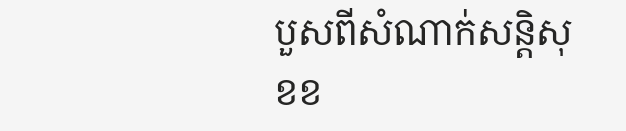បួសពីសំណាក់សន្តិសុខខ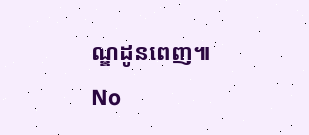ណ្ឌដូនពេញ៕
No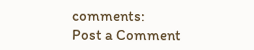comments:
Post a Comment